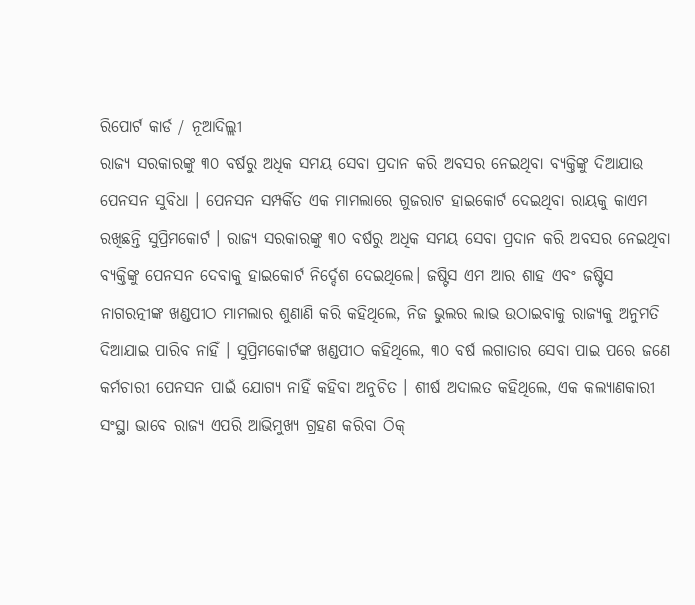ରିପୋର୍ଟ କାର୍ଡ / ନୂଆଦିଲ୍ଲୀ
ରାଜ୍ୟ ସରକାରଙ୍କୁ ୩୦ ବର୍ଷରୁ ଅଧିକ ସମୟ ସେବା ପ୍ରଦାନ କରି ଅବସର ନେଇଥିବା ବ୍ୟକ୍ତିଙ୍କୁ ଦିଆଯାଉ ପେନସନ ସୁବିଧା । ପେନସନ ସମ୍ପର୍କିତ ଏକ ମାମଲାରେ ଗୁଜରାଟ ହାଇକୋର୍ଟ ଦେଇଥିବା ରାୟକୁ କାଏମ ରଖିଛନ୍ତି ସୁପ୍ରିମକୋର୍ଟ । ରାଜ୍ୟ ସରକାରଙ୍କୁ ୩୦ ବର୍ଷରୁ ଅଧିକ ସମୟ ସେବା ପ୍ରଦାନ କରି ଅବସର ନେଇଥିବା ବ୍ୟକ୍ତିଙ୍କୁ ପେନସନ ଦେବାକୁ ହାଇକୋର୍ଟ ନିର୍ଦ୍ଦେଶ ଦେଇଥିଲେ। ଜଷ୍ଟିସ ଏମ ଆର ଶାହ ଏବଂ ଜଷ୍ଟିସ ନାଗରତ୍ନୀଙ୍କ ଖଣ୍ଡପୀଠ ମାମଲାର ଶୁଣାଣି କରି କହିଥିଲେ, ନିଜ ଭୁଲର ଲାଭ ଉଠାଇବାକୁ ରାଜ୍ୟକୁ ଅନୁମତି ଦିଆଯାଇ ପାରିବ ନାହିଁ । ସୁପ୍ରିମକୋର୍ଟଙ୍କ ଖଣ୍ଡପୀଠ କହିଥିଲେ, ୩୦ ବର୍ଷ ଲଗାତାର ସେବା ପାଇ ପରେ ଜଣେ କର୍ମଚାରୀ ପେନସନ ପାଇଁ ଯୋଗ୍ୟ ନାହିଁ କହିବା ଅନୁଚିତ । ଶୀର୍ଷ ଅଦାଲତ କହିଥିଲେ, ଏକ କଲ୍ୟାଣକାରୀ ସଂସ୍ଥା ଭାବେ ରାଜ୍ୟ ଏପରି ଆଭିମୁଖ୍ୟ ଗ୍ରହଣ କରିବା ଠିକ୍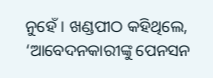ନୁହେଁ । ଖଣ୍ଡପୀଠ କହିଥିଲେ, ‘ଆବେଦନକାରୀଙ୍କୁ ପେନସନ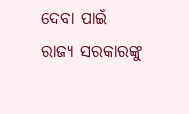ଦେବା ପାଇଁ ରାଜ୍ୟ ସରକାରଙ୍କୁ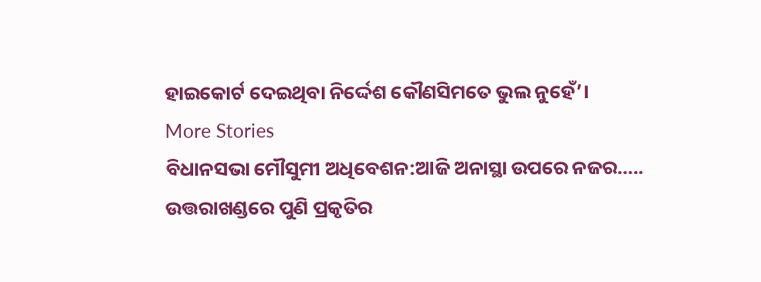ହାଇକୋର୍ଟ ଦେଇଥିବା ନିର୍ଦ୍ଦେଶ କୌଣସିମତେ ଭୁଲ ନୁହେଁ’।
More Stories
ବିଧାନସଭା ମୌସୁମୀ ଅଧିବେଶନ:ଆଜି ଅନାସ୍ଥା ଉପରେ ନଜର…..
ଉତ୍ତରାଖଣ୍ଡରେ ପୁଣି ପ୍ରକୃତିର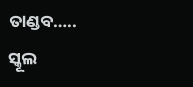ତାଣ୍ଡବ…..
ସ୍କୂଲ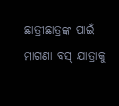ଛାତ୍ରୀଛାତ୍ରଙ୍କ ପାଇଁ ମାଗଣା ବସ୍ ଯାତ୍ରାକୁ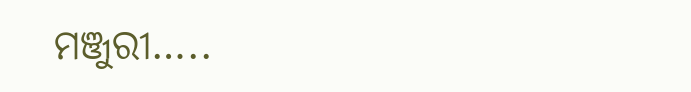ମଞ୍ଜୁରୀ…..